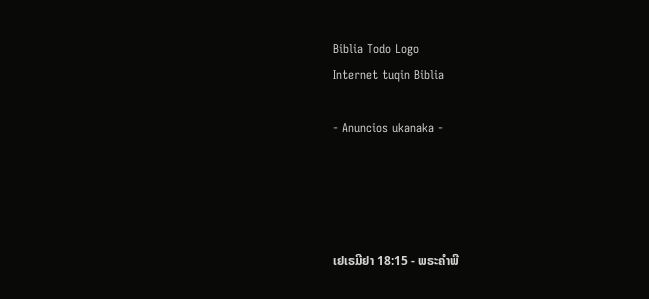Biblia Todo Logo
Internet tuqin Biblia

- Anuncios ukanaka -




ເຢເຣມີຢາ 18:15 - ພຣະຄຳພີ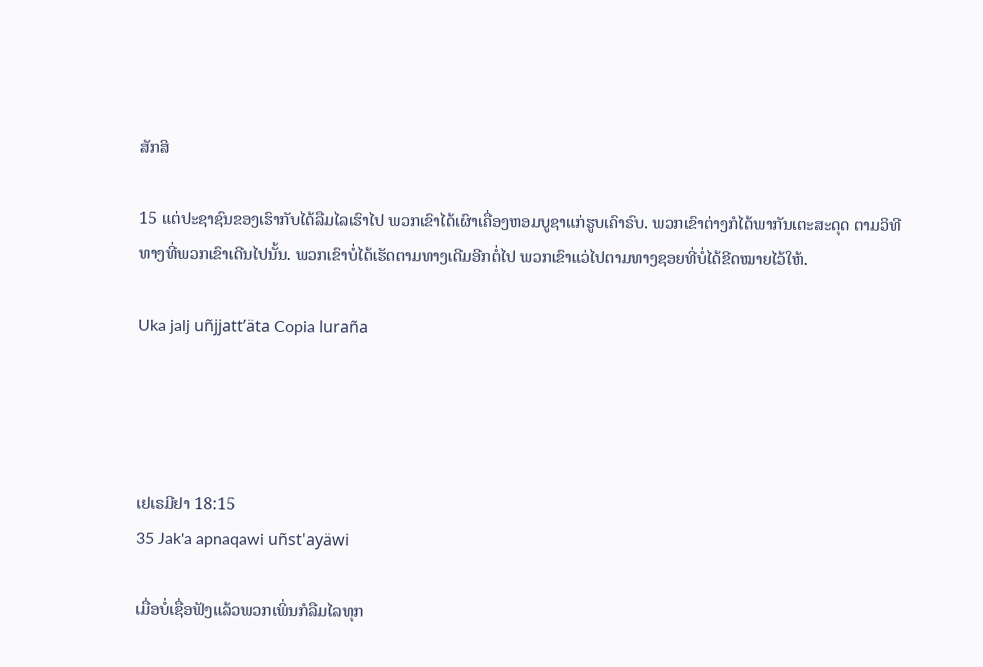ສັກສິ

15 ແຕ່ປະຊາຊົນຂອງເຮົາກັບໄດ້ລືມໄລເຮົາໄປ ພວກເຂົາໄດ້ເຜົາເຄື່ອງຫອມບູຊາແກ່ຮູບເຄົາຣົບ. ພວກເຂົາຕ່າງກໍໄດ້ພາກັນເຕະສະດຸດ ຕາມວິທີທາງທີ່ພວກເຂົາເດີນໄປນັ້ນ. ພວກເຂົາບໍ່ໄດ້ເຮັດຕາມທາງເດີມອີກຕໍ່ໄປ ພວກເຂົາແວ່ໄປຕາມທາງຊອຍທີ່ບໍ່ໄດ້ຂີດໝາຍໄວ້ໃຫ້.

Uka jalj uñjjattʼäta Copia luraña




ເຢເຣມີຢາ 18:15
35 Jak'a apnaqawi uñst'ayäwi

ເມື່ອບໍ່ເຊື່ອຟັງແລ້ວພວກເພິ່ນກໍລືມໄລທຸກ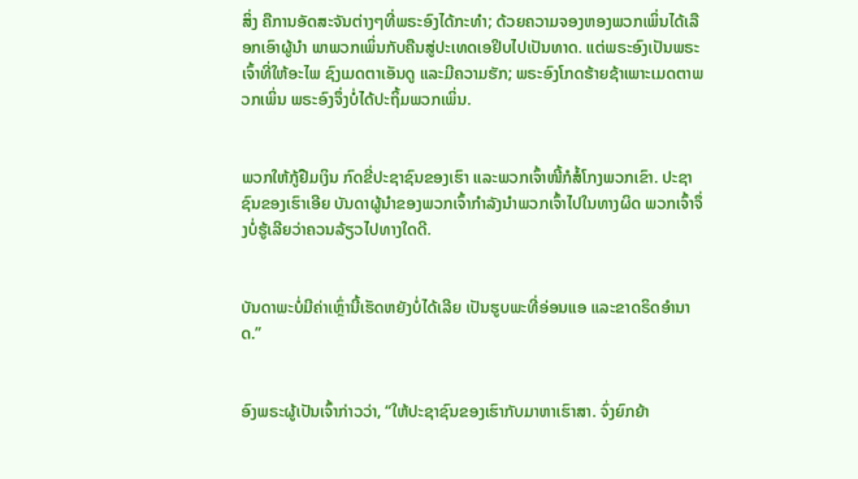ສິ່ງ ຄືການອັດສະຈັນຕ່າງໆທີ່ພຣະອົງໄດ້ກະທຳ; ດ້ວຍຄວາມຈອງຫອງພວກເພິ່ນໄດ້ເລືອກເອົາຜູ້ນຳ ພາພວກເພິ່ນກັບຄືນສູ່ປະເທດເອຢິບໄປເປັນທາດ. ແຕ່ພຣະອົງເປັນພຣະເຈົ້າທີ່ໃຫ້ອະໄພ ຊົງເມດຕາເອັນດູ ແລະມີຄວາມຮັກ; ພຣະອົງໂກດຮ້າຍຊ້າເພາະເມດຕາພວກເພິ່ນ ພຣະອົງຈຶ່ງບໍ່ໄດ້ປະຖິ້ມພວກເພິ່ນ.


ພວກໃຫ້ກູ້ຢືມເງິນ ກົດຂີ່ປະຊາຊົນຂອງເຮົາ ແລະພວກເຈົ້າໜີ້ກໍສໍ້ໂກງພວກເຂົາ. ປະຊາຊົນຂອງເຮົາເອີຍ ບັນດາຜູ້ນຳຂອງພວກເຈົ້າກຳລັງນຳພວກເຈົ້າໄປໃນທາງຜິດ ພວກເຈົ້າຈຶ່ງບໍ່ຮູ້ເລີຍວ່າຄວນລ້ຽວໄປທາງໃດດີ.


ບັນດາພະບໍ່ມີຄ່າເຫຼົ່ານີ້ເຮັດຫຍັງບໍ່ໄດ້ເລີຍ ເປັນຮູບພະທີ່ອ່ອນແອ ແລະຂາດຣິດອຳນາດ.”


ອົງພຣະຜູ້ເປັນເຈົ້າກ່າວວ່າ, “ໃຫ້ປະຊາຊົນຂອງເຮົາກັບມາຫາເຮົາສາ. ຈົ່ງຍົກຍ້າ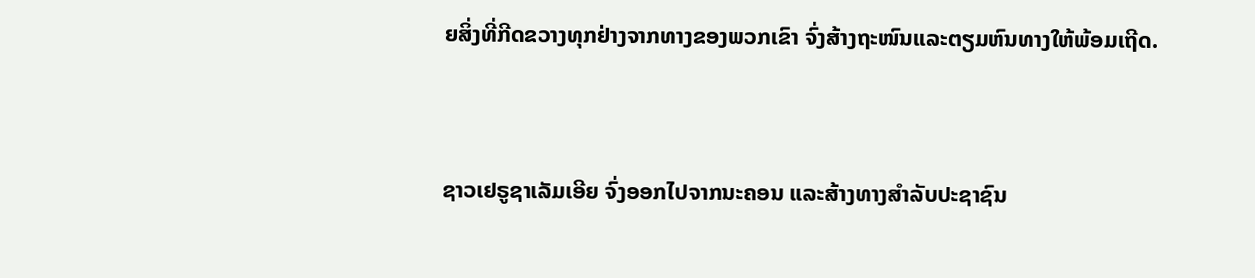ຍສິ່ງທີ່ກີດຂວາງທຸກຢ່າງຈາກທາງຂອງພວກເຂົາ ຈົ່ງສ້າງຖະໜົນແລະຕຽມຫົນທາງໃຫ້ພ້ອມເຖີດ.


ຊາວເຢຣູຊາເລັມເອີຍ ຈົ່ງອອກໄປຈາກນະຄອນ ແລະສ້າງທາງສຳລັບປະຊາຊົນ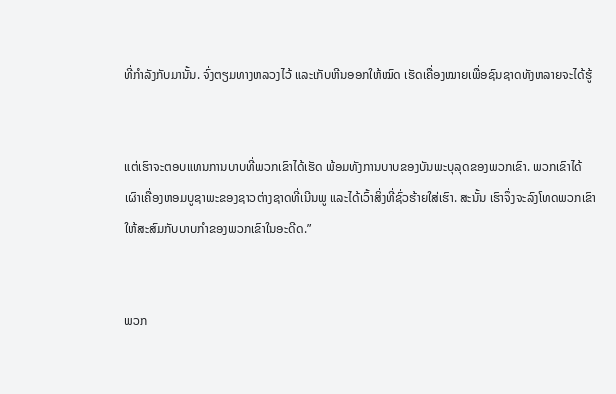ທີ່ກຳລັງກັບມານັ້ນ. ຈົ່ງຕຽມທາງຫລວງໄວ້ ແລະເກັບຫີນອອກໃຫ້ໝົດ ເຮັດເຄື່ອງໝາຍເພື່ອຊົນຊາດທັງຫລາຍຈະໄດ້ຮູ້


ແຕ່ເຮົາຈະຕອບແທນການບາບທີ່ພວກເຂົາໄດ້ເຮັດ ພ້ອມທັງການບາບຂອງບັນພະບຸລຸດຂອງພວກເຂົາ. ພວກເຂົາໄດ້ເຜົາເຄື່ອງຫອມບູຊາພະຂອງຊາວຕ່າງຊາດທີ່ເນີນພູ ແລະໄດ້ເວົ້າສິ່ງທີ່ຊົ່ວຮ້າຍໃສ່ເຮົາ. ສະນັ້ນ ເຮົາຈຶ່ງຈະລົງໂທດພວກເຂົາ ໃຫ້ສະສົມກັບບາບກຳຂອງພວກເຂົາໃນອະດີດ.”


ພວກ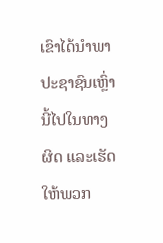ເຂົາໄດ້ນຳພາປະຊາຊົນເຫຼົ່ານີ້ໄປໃນທາງຜິດ ແລະເຮັດໃຫ້ພວກ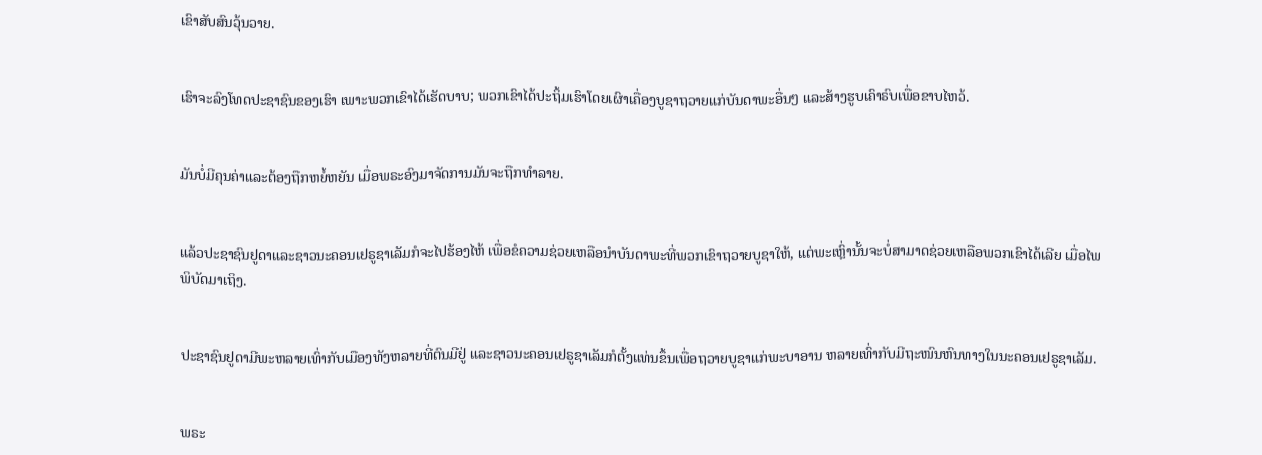ເຂົາສັບສົນວຸ້ນວາຍ.


ເຮົາຈະລົງໂທດປະຊາຊົນຂອງເຮົາ ເພາະພວກເຂົາໄດ້ເຮັດບາບ; ພວກເຂົາໄດ້ປະຖິ້ມເຮົາໂດຍເຜົາເຄື່ອງບູຊາຖວາຍແກ່ບັນດາພະອື່ນໆ ແລະສ້າງຮູບເຄົາຣົບເພື່ອຂາບໄຫວ້.


ມັນບໍ່ມີຄຸນຄ່າແລະຕ້ອງຖືກຫຍໍ້ຫຍັນ ເມື່ອພຣະອົງມາຈັດການມັນຈະຖືກທຳລາຍ.


ແລ້ວປະຊາຊົນຢູດາແລະຊາວນະຄອນເຢຣູຊາເລັມກໍຈະໄປຮ້ອງໄຫ້ ເພື່ອຂໍຄວາມຊ່ວຍເຫລືອນຳບັນດາພະທີ່ພວກເຂົາຖວາຍບູຊາໃຫ້, ແຕ່ພະເຫຼົ່ານັ້ນຈະບໍ່ສາມາດຊ່ວຍເຫລືອພວກເຂົາໄດ້ເລີຍ ເມື່ອໄພພິບັດມາເຖິງ.


ປະຊາຊົນຢູດາມີພະຫລາຍເທົ່າກັບເມືອງທັງຫລາຍທີ່ຕົນມີຢູ່ ແລະຊາວນະຄອນເຢຣູຊາເລັມກໍຕັ້ງແທ່ນຂຶ້ນເພື່ອຖວາຍບູຊາແກ່ພະບາອານ ຫລາຍເທົ່າກັບມີຖະໜົນຫົນທາງໃນນະຄອນເຢຣູຊາເລັມ.


ພຣະ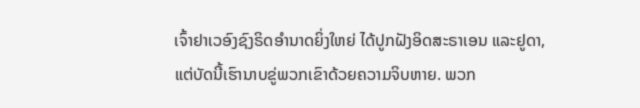ເຈົ້າຢາເວອົງຊົງຣິດອຳນາດຍິ່ງໃຫຍ່ ໄດ້ປູກຝັງອິດສະຣາເອນ ແລະຢູດາ, ແຕ່ບັດນີ້ເຮົານາບຂູ່ພວກເຂົາດ້ວຍຄວາມຈິບຫາຍ. ພວກ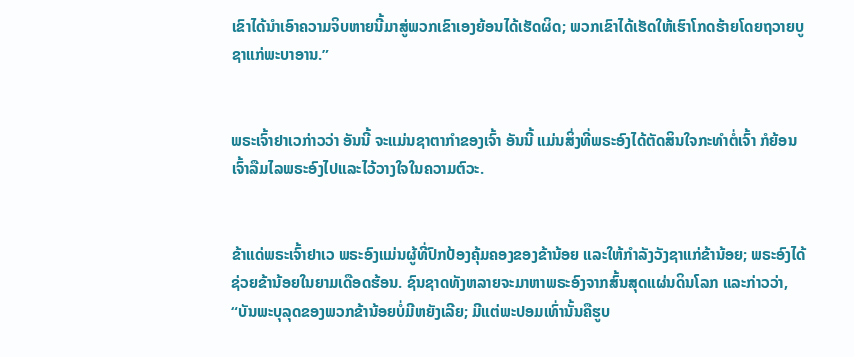ເຂົາໄດ້ນຳເອົາຄວາມຈິບຫາຍນີ້ມາສູ່ພວກເຂົາເອງຍ້ອນໄດ້ເຮັດຜິດ; ພວກເຂົາໄດ້ເຮັດໃຫ້ເຮົາໂກດຮ້າຍໂດຍຖວາຍບູຊາແກ່ພະບາອານ.”


ພຣະເຈົ້າຢາເວກ່າວວ່າ ອັນນີ້ ຈະແມ່ນຊາຕາກຳຂອງເຈົ້າ ອັນນີ້ ແມ່ນສິ່ງທີ່ພຣະອົງໄດ້ຕັດສິນໃຈກະທຳຕໍ່ເຈົ້າ ກໍຍ້ອນເຈົ້າລືມໄລພຣະອົງໄປແລະໄວ້ວາງໃຈໃນຄວາມຕົວະ.


ຂ້າແດ່ພຣະເຈົ້າຢາເວ ພຣະອົງແມ່ນຜູ້ທີ່ປົກປ້ອງຄຸ້ມຄອງຂອງຂ້ານ້ອຍ ແລະໃຫ້ກຳລັງວັງຊາແກ່ຂ້ານ້ອຍ; ພຣະອົງໄດ້ຊ່ວຍຂ້ານ້ອຍໃນຍາມເດືອດຮ້ອນ. ຊົນຊາດທັງຫລາຍຈະມາຫາພຣະອົງຈາກສົ້ນສຸດແຜ່ນດິນໂລກ ແລະກ່າວວ່າ, “ບັນພະບຸລຸດຂອງພວກຂ້ານ້ອຍບໍ່ມີຫຍັງເລີຍ; ມີແຕ່ພະປອມເທົ່ານັ້ນຄືຮູບ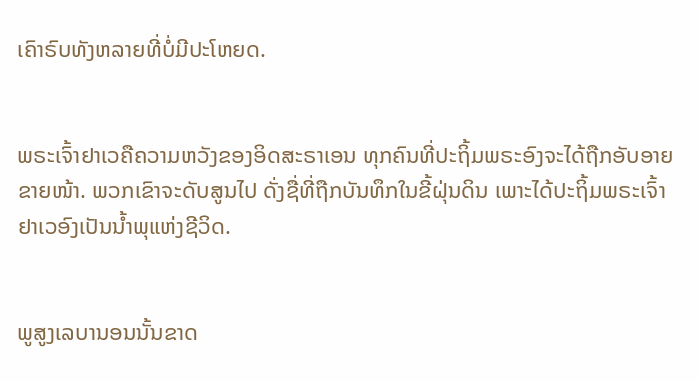ເຄົາຣົບທັງຫລາຍທີ່ບໍ່ມີປະໂຫຍດ.


ພຣະເຈົ້າຢາເວຄືຄວາມຫວັງຂອງອິດສະຣາເອນ ທຸກຄົນທີ່ປະຖິ້ມພຣະອົງຈະໄດ້ຖືກອັບອາຍຂາຍໜ້າ. ພວກເຂົາຈະດັບສູນໄປ ດັ່ງຊື່ທີ່ຖືກບັນທຶກໃນຂີ້ຝຸ່ນດິນ ເພາະໄດ້ປະຖິ້ມພຣະເຈົ້າຢາເວອົງເປັນນໍ້າພຸແຫ່ງຊີວິດ.


ພູສູງເລບານອນນັ້ນຂາດ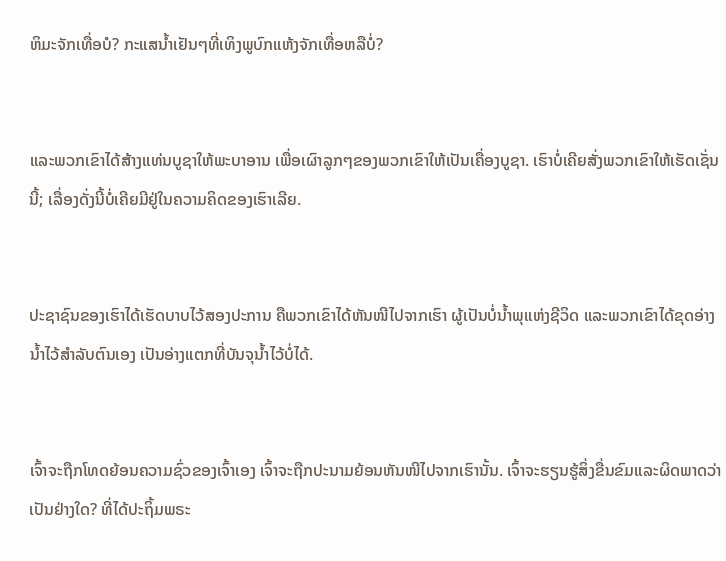ຫິມະຈັກເທື່ອບໍ? ກະແສນໍ້າເຢັນໆທີ່ເທິງພູບົກແຫ້ງຈັກເທື່ອຫລືບໍ່?


ແລະພວກເຂົາໄດ້ສ້າງແທ່ນບູຊາໃຫ້ພະບາອານ ເພື່ອເຜົາລູກໆຂອງພວກເຂົາໃຫ້ເປັນເຄື່ອງບູຊາ. ເຮົາບໍ່ເຄີຍສັ່ງພວກເຂົາໃຫ້ເຮັດເຊັ່ນນີ້; ເລື່ອງດັ່ງນີ້ບໍ່ເຄີຍມີຢູ່ໃນຄວາມຄິດຂອງເຮົາເລີຍ.


ປະຊາຊົນຂອງເຮົາໄດ້ເຮັດບາບໄວ້ສອງປະການ ຄືພວກເຂົາໄດ້ຫັນໜີໄປຈາກເຮົາ ຜູ້ເປັນບໍ່ນໍ້າພຸແຫ່ງຊີວິດ ແລະພວກເຂົາໄດ້ຂຸດອ່າງນໍ້າໄວ້ສຳລັບຕົນເອງ ເປັນອ່າງແຕກທີ່ບັນຈຸນໍ້າໄວ້ບໍ່ໄດ້.


ເຈົ້າຈະຖືກໂທດຍ້ອນຄວາມຊົ່ວຂອງເຈົ້າເອງ ເຈົ້າຈະຖືກປະນາມຍ້ອນຫັນໜີໄປຈາກເຮົານັ້ນ. ເຈົ້າຈະຮຽນຮູ້ສິ່ງຂື່ນຂົມແລະຜິດພາດວ່າເປັນຢ່າງໃດ? ທີ່ໄດ້ປະຖິ້ມພຣະ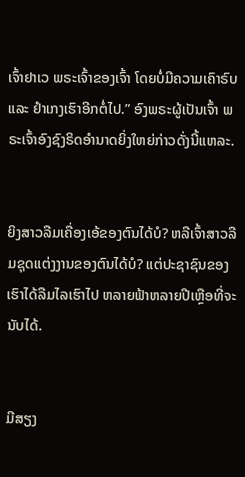ເຈົ້າຢາເວ ພຣະເຈົ້າຂອງເຈົ້າ ໂດຍບໍ່ມີຄວາມເຄົາຣົບ ແລະ ຢຳເກງເຮົາອີກຕໍ່ໄປ.” ອົງພຣະຜູ້ເປັນເຈົ້າ ພຣະເຈົ້າອົງຊົງຣິດອຳນາດຍິ່ງໃຫຍ່ກ່າວດັ່ງນີ້ແຫລະ.


ຍິງສາວລືມເຄື່ອງເອ້ຂອງຕົນໄດ້ບໍ? ຫລືເຈົ້າສາວລືມຊຸດແຕ່ງງານຂອງຕົນໄດ້ບໍ? ແຕ່ປະຊາຊົນຂອງເຮົາໄດ້ລືມໄລເຮົາໄປ ຫລາຍຟ້າຫລາຍປີເຫຼືອທີ່ຈະນັບໄດ້.


ມີສຽງ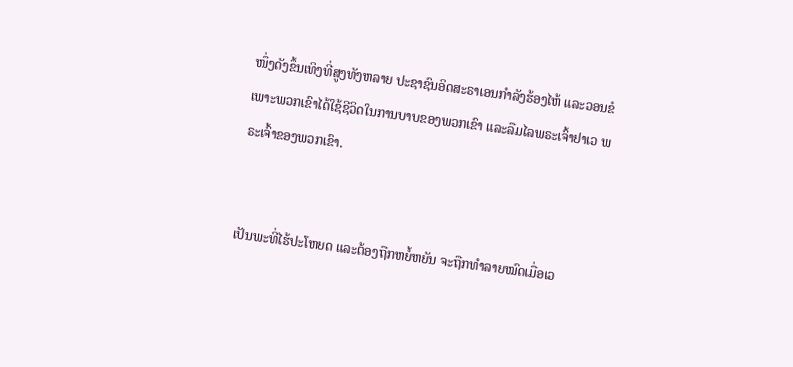ໜຶ່ງດັງຂຶ້ນເທິງທີ່ສູງທັງຫລາຍ ປະຊາຊົນອິດສະຣາເອນກຳລັງຮ້ອງໄຫ້ ແລະວອນຂໍ ເພາະພວກເຂົາໄດ້ໃຊ້ຊີວິດໃນການບາບຂອງພວກເຂົາ ແລະລືມໄລພຣະເຈົ້າຢາເວ ພຣະເຈົ້າຂອງພວກເຂົາ.


ເປັນພະທີ່ໄຮ້ປະໂຫຍດ ແລະຕ້ອງຖືກຫຍໍ້ຫຍັນ ຈະຖືກທຳລາຍໝົດເມື່ອເວ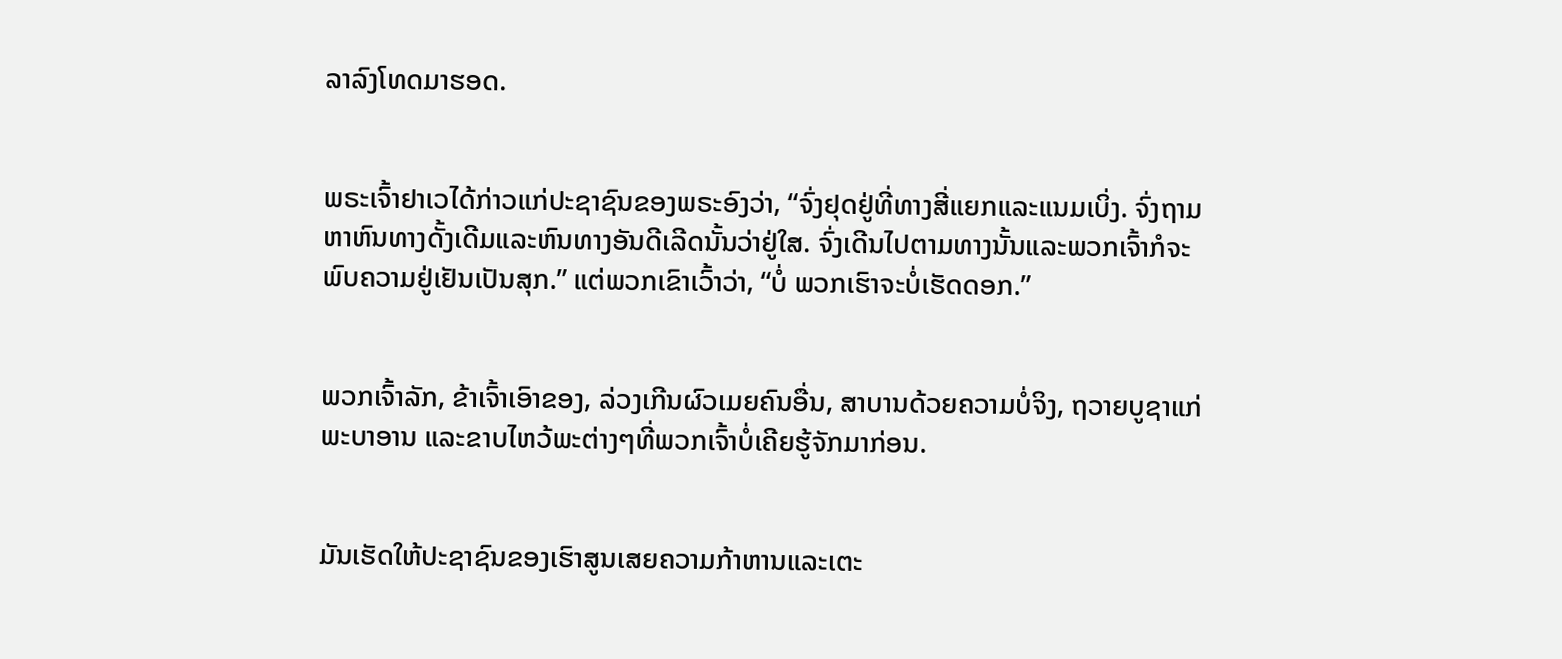ລາລົງໂທດມາຮອດ.


ພຣະເຈົ້າຢາເວໄດ້ກ່າວແກ່ປະຊາຊົນຂອງພຣະອົງວ່າ, “ຈົ່ງຢຸດຢູ່ທີ່ທາງສີ່ແຍກແລະແນມເບິ່ງ. ຈົ່ງຖາມຫາຫົນທາງດັ້ງເດີມແລະຫົນທາງອັນດີເລີດນັ້ນວ່າຢູ່ໃສ. ຈົ່ງເດີນໄປຕາມທາງນັ້ນແລະພວກເຈົ້າກໍຈະພົບຄວາມຢູ່ເຢັນເປັນສຸກ.” ແຕ່ພວກເຂົາເວົ້າວ່າ, “ບໍ່ ພວກເຮົາຈະບໍ່ເຮັດດອກ.”


ພວກເຈົ້າລັກ, ຂ້າເຈົ້າເອົາຂອງ, ລ່ວງເກີນຜົວເມຍຄົນອື່ນ, ສາບານດ້ວຍຄວາມບໍ່ຈິງ, ຖວາຍບູຊາແກ່ພະບາອານ ແລະຂາບໄຫວ້ພະຕ່າງໆທີ່ພວກເຈົ້າບໍ່ເຄີຍຮູ້ຈັກມາກ່ອນ.


ມັນເຮັດໃຫ້ປະຊາຊົນຂອງເຮົາສູນເສຍຄວາມກ້າຫານແລະເຕະ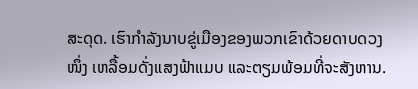ສະດຸດ. ເຮົາກຳລັງນາບຂູ່ເມືອງຂອງພວກເຂົາດ້ວຍດາບດວງໜຶ່ງ ເຫລື້ອມດັ່ງແສງຟ້າແມບ ແລະຕຽມພ້ອມທີ່ຈະສັງຫານ.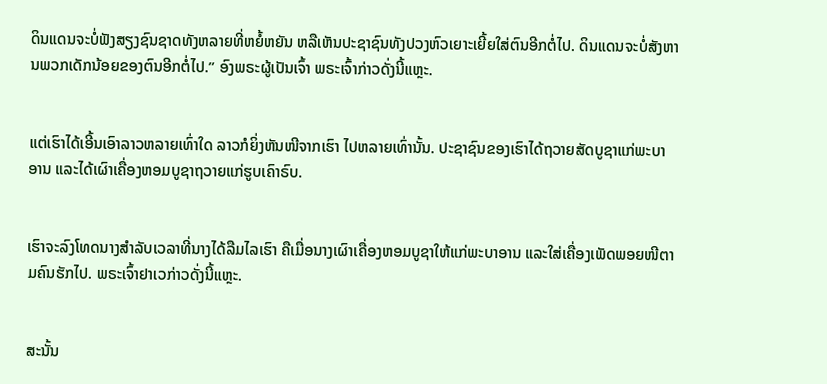ດິນແດນຈະບໍ່ຟັງສຽງຊົນຊາດທັງຫລາຍທີ່ຫຍໍ້ຫຍັນ ຫລືເຫັນປະຊາຊົນທັງປວງຫົວເຍາະເຍີ້ຍໃສ່ຕົນອີກຕໍ່ໄປ. ດິນແດນຈະບໍ່ສັງຫານພວກເດັກນ້ອຍຂອງຕົນອີກຕໍ່ໄປ.” ອົງພຣະຜູ້ເປັນເຈົ້າ ພຣະເຈົ້າກ່າວດັ່ງນີ້ແຫຼະ.


ແຕ່ເຮົາໄດ້ເອີ້ນເອົາລາວຫລາຍເທົ່າໃດ ລາວກໍຍິ່ງຫັນໜີຈາກເຮົາ ໄປຫລາຍເທົ່ານັ້ນ. ປະຊາຊົນຂອງເຮົາໄດ້ຖວາຍສັດບູຊາແກ່ພະບາອານ ແລະໄດ້ເຜົາເຄື່ອງຫອມບູຊາຖວາຍແກ່ຮູບເຄົາຣົບ.


ເຮົາຈະລົງໂທດນາງສຳລັບເວລາທີ່ນາງໄດ້ລືມໄລເຮົາ ຄືເມື່ອນາງເຜົາເຄື່ອງຫອມບູຊາໃຫ້ແກ່ພະບາອານ ແລະໃສ່ເຄື່ອງເພັດພອຍໜີຕາມຄົນຮັກໄປ. ພຣະເຈົ້າຢາເວກ່າວດັ່ງນີ້ແຫຼະ.


ສະນັ້ນ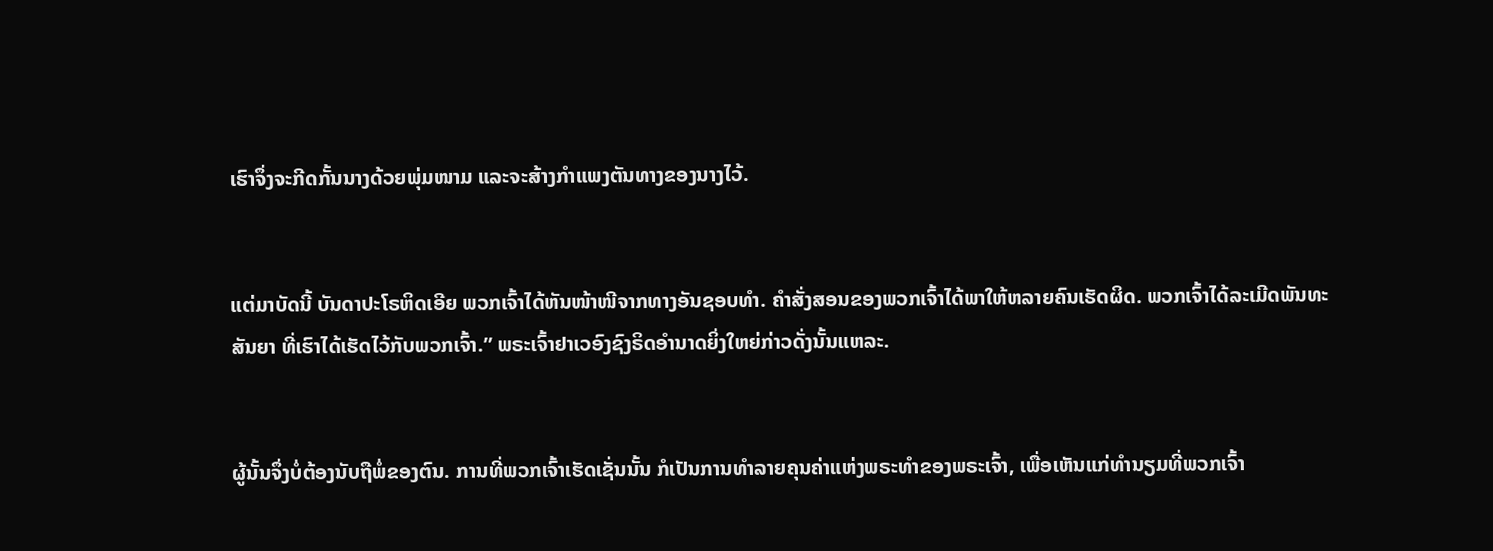ເຮົາຈຶ່ງຈະກີດກັ້ນນາງດ້ວຍພຸ່ມໜາມ ແລະຈະສ້າງກຳແພງຕັນທາງຂອງນາງໄວ້.


ແຕ່ມາບັດນີ້ ບັນດາປະໂຣຫິດເອີຍ ພວກເຈົ້າໄດ້ຫັນໜ້າໜີຈາກທາງອັນຊອບທຳ. ຄຳສັ່ງສອນຂອງພວກເຈົ້າໄດ້ພາໃຫ້ຫລາຍຄົນເຮັດຜິດ. ພວກເຈົ້າໄດ້ລະເມີດພັນທະສັນຍາ ທີ່ເຮົາໄດ້ເຮັດໄວ້ກັບພວກເຈົ້າ.” ພຣະເຈົ້າຢາເວອົງຊົງຣິດອຳນາດຍິ່ງໃຫຍ່ກ່າວດັ່ງນັ້ນແຫລະ.


ຜູ້ນັ້ນຈຶ່ງບໍ່ຕ້ອງນັບຖືພໍ່ຂອງຕົນ. ການທີ່ພວກເຈົ້າເຮັດເຊັ່ນນັ້ນ ກໍເປັນການທຳລາຍຄຸນຄ່າແຫ່ງພຣະທຳຂອງພຣະເຈົ້າ, ເພື່ອເຫັນແກ່ທຳນຽມທີ່ພວກເຈົ້າ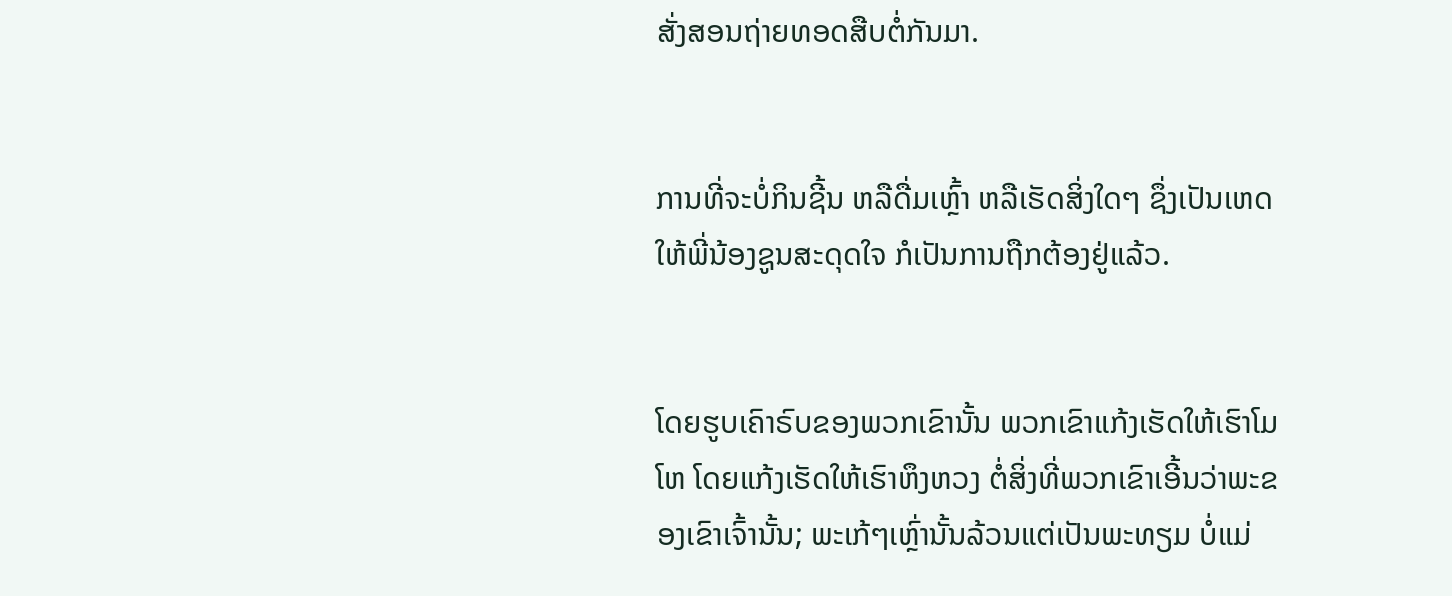ສັ່ງສອນຖ່າຍທອດສືບຕໍ່ກັນມາ.


ການທີ່ຈະບໍ່ກິນຊີ້ນ ຫລືດື່ມເຫຼົ້າ ຫລືເຮັດສິ່ງໃດໆ ຊຶ່ງເປັນເຫດໃຫ້ພີ່ນ້ອງຊູນສະດຸດໃຈ ກໍເປັນການຖືກຕ້ອງຢູ່ແລ້ວ.


ໂດຍຮູບເຄົາຣົບຂອງພວກເຂົານັ້ນ ພວກເຂົາແກ້ງເຮັດໃຫ້ເຮົາໂມໂຫ ໂດຍແກ້ງເຮັດໃຫ້ເຮົາຫຶງຫວງ ຕໍ່ສິ່ງທີ່ພວກເຂົາເອີ້ນວ່າພະຂອງເຂົາເຈົ້ານັ້ນ; ພະເກ້ໆເຫຼົ່ານັ້ນລ້ວນແຕ່ເປັນພະທຽມ ບໍ່ແມ່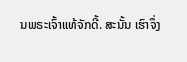ນພຣະເຈົ້າແທ້ຈັກດີ້. ສະນັ້ນ ເຮົາຈຶ່ງ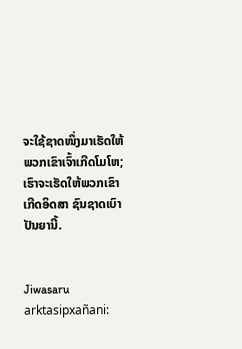ຈະໃຊ້ຊາດໜຶ່ງມາເຮັດໃຫ້ ພວກເຂົາເຈົ້າເກີດໂມໂຫ; ເຮົາຈະເຮັດໃຫ້ພວກເຂົາເກີດອິດສາ ຊົນຊາດເບົາປັນຍານີ້.


Jiwasaru arktasipxañani: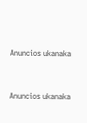Anuncios ukanaka


Anuncios ukanaka